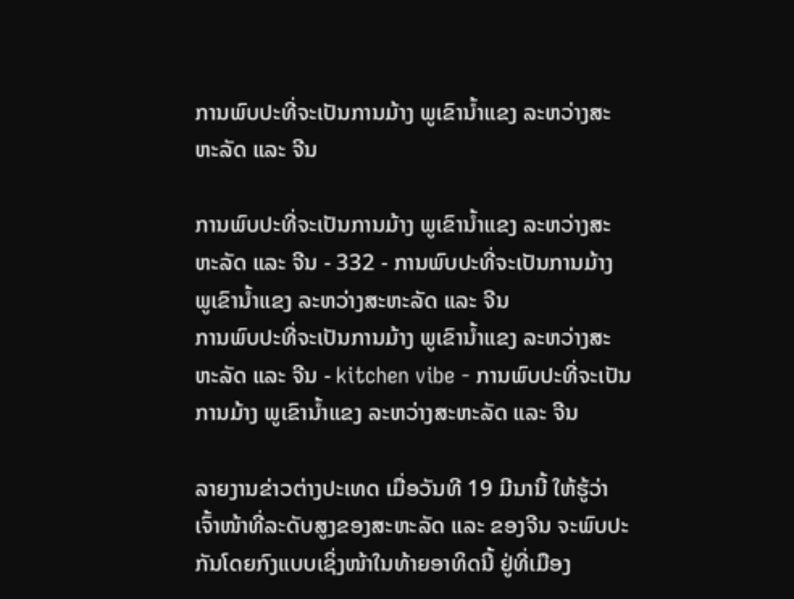ການພົບປະທີ່ຈະເປັນການມ້າງ ພູເຂົານໍ້າແຂງ ລະຫວ່າງສະຫະລັດ ແລະ ຈີນ

ການພົບປະທີ່ຈະເປັນການມ້າງ ພູເຂົານໍ້າແຂງ ລະຫວ່າງສະຫະລັດ ແລະ ຈີນ - 332 - ການພົບປະທີ່ຈະເປັນການມ້າງ ພູເຂົານໍ້າແຂງ ລະຫວ່າງສະຫະລັດ ແລະ ຈີນ
ການພົບປະທີ່ຈະເປັນການມ້າງ ພູເຂົານໍ້າແຂງ ລະຫວ່າງສະຫະລັດ ແລະ ຈີນ - kitchen vibe - ການພົບປະທີ່ຈະເປັນການມ້າງ ພູເຂົານໍ້າແຂງ ລະຫວ່າງສະຫະລັດ ແລະ ຈີນ

ລາຍງານຂ່າວຕ່າງປະເທດ ເມື່ອວັນທີ 19 ມີນານີ້ ໃຫ້ຮູ້ວ່າ ເຈົ້າໜ້າທີ່ລະດັບສູງຂອງສະຫະລັດ ແລະ ຂອງຈີນ ຈະພົບປະກັນໂດຍກົງແບບເຊິ່ງໜ້າໃນທ້າຍອາທິດນີ້ ຢູ່ທີ່ເມືອງ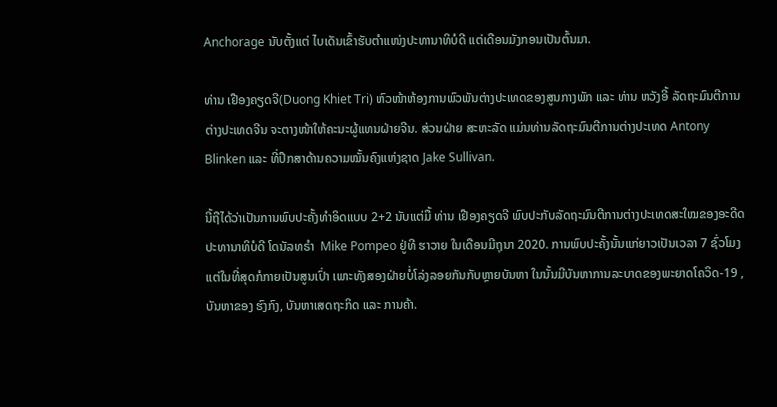Anchorage ນັບຕັ້ງແຕ່ ໄບເດັນເຂົ້າຮັບຕຳແໜ່ງປະທານາທິບໍດີ ແຕ່ເດືອນມັງກອນເປັນຕົ້ນມາ.

ທ່ານ ເຢືອງຄຽດຈີ(Duong Khiet Tri) ຫົວໜ້າຫ້ອງການພົວພັນຕ່າງປະເທດຂອງສູນກາງພັກ ແລະ ທ່ານ ຫວັງອີ້ ລັດຖະມົນຕີການຕ່າງປະເທດຈີນ ຈະຕາງໜ້າໃຫ້ຄະນະຜູ້ແທນຝ່າຍຈີນ. ສ່ວນຝ່າຍ ສະຫະລັດ ແມ່ນທ່ານລັດຖະມົນຕີການຕ່າງປະເທດ Antony Blinken ແລະ ທີ່ປຶກສາດ້ານຄວາມໝັ້ນຄົງແຫ່ງຊາດ Jake Sullivan.

ນີ້ຖືໄດ້ວ່າເປັນການພົບປະຄັ້ງທຳອິດແບບ 2+2 ນັບແຕ່ມື້ ທ່ານ ເຢືອງຄຽດຈີ ພົບປະກັບລັດຖະມົນຕີການຕ່າງປະເທດສະໃໝຂອງອະດີດປະທານາທິບໍດີ ໂດນັລທຣຳ  Mike Pompeo ຢູ່ທີ ຮາວາຍ ໃນເດືອນມີຖຸນາ 2020. ການພົບປະຄັ້ງນັ້ນແກ່ຍາວເປັນເວລາ 7 ຊົ່ວໂມງ ແຕ່ໃນທີ່ສຸດກໍກາຍເປັນສູນເປົ່າ ເພາະທັງສອງຝ່າຍບໍ່ໂລ່ງລອຍກັນກັບຫຼາຍບັນຫາ ໃນນັ້ນມີບັນຫາການລະບາດຂອງພະຍາດໂຄວິດ-19 , ບັນຫາຂອງ ຮົງກົງ, ບັນຫາເສດຖະກິດ ແລະ ການຄ້າ.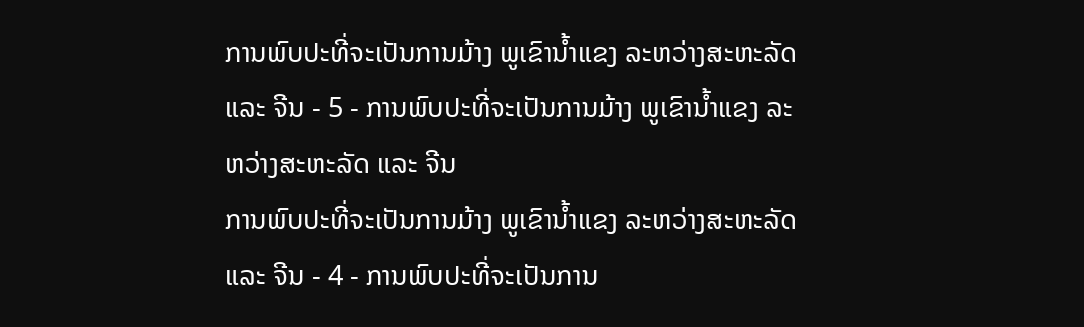ການພົບປະທີ່ຈະເປັນການມ້າງ ພູເຂົານໍ້າແຂງ ລະຫວ່າງສະຫະລັດ ແລະ ຈີນ - 5 - ການພົບປະທີ່ຈະເປັນການມ້າງ ພູເຂົານໍ້າແຂງ ລະຫວ່າງສະຫະລັດ ແລະ ຈີນ
ການພົບປະທີ່ຈະເປັນການມ້າງ ພູເຂົານໍ້າແຂງ ລະຫວ່າງສະຫະລັດ ແລະ ຈີນ - 4 - ການພົບປະທີ່ຈະເປັນການ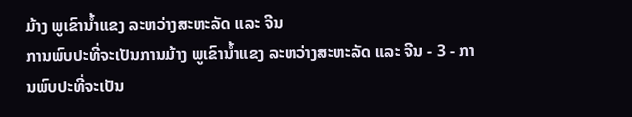ມ້າງ ພູເຂົານໍ້າແຂງ ລະຫວ່າງສະຫະລັດ ແລະ ຈີນ
ການພົບປະທີ່ຈະເປັນການມ້າງ ພູເຂົານໍ້າແຂງ ລະຫວ່າງສະຫະລັດ ແລະ ຈີນ - 3 - ການພົບປະທີ່ຈະເປັນ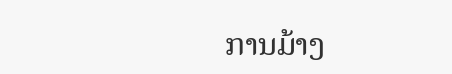ການມ້າງ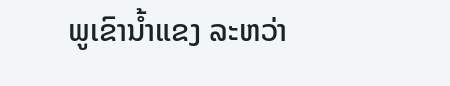ພູເຂົານໍ້າແຂງ ລະຫວ່າ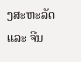ງສະຫະລັດ ແລະ ຈີນ